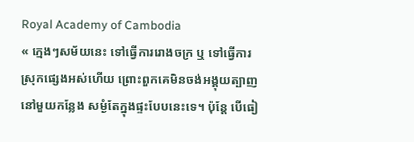Royal Academy of Cambodia
« ក្មេងៗសម័យនេះ ទៅធ្វើការរោងចក្រ ឬ ទៅធ្វើការស្រុកផ្សេងអស់ហើយ ព្រោះពួកគេមិនចង់អង្គុយត្បាញនៅមួយកន្លែង សម្ងំតែក្នុងផ្ទះបែបនេះទេ។ ប៉ុន្តែ បើធៀ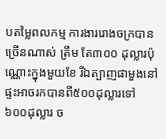បតម្លៃពលកម្ម ការងាររោងចក្របានច្រើនណាស់ ត្រឹម តែ៣០០ ដុល្លារប៉ុណ្ណោះក្នុងមួយខែ រីឯត្បាញផាមួងនៅផ្ទះអាចរកបានពី៥០០ដុល្លារទៅ៦០០ដុល្លារ ច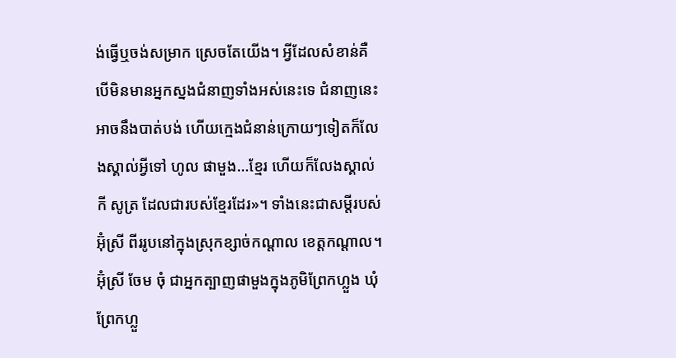ង់ធ្វើឬចង់សម្រាក ស្រេចតែយើង។ អ្វីដែលសំខាន់គឺ បើមិនមានអ្នកស្នងជំនាញទាំងអស់នេះទេ ជំនាញនេះអាចនឹងបាត់បង់ ហើយក្មេងជំនាន់ក្រោយៗទៀតក៏លែងស្គាល់អ្វីទៅ ហូល ផាមួង...ខ្មែរ ហើយក៏លែងស្គាល់ កី សូត្រ ដែលជារបស់ខ្មែរដែរ»។ ទាំងនេះជាសម្តីរបស់អ៊ុំស្រី ពីររូបនៅក្នុងស្រុកខ្សាច់កណ្តាល ខេត្តកណ្តាល។
អ៊ុំស្រី ចែម ចុំ ជាអ្នកត្បាញផាមួងក្នុងភូមិព្រែកហ្លួង ឃុំព្រែកហ្លួ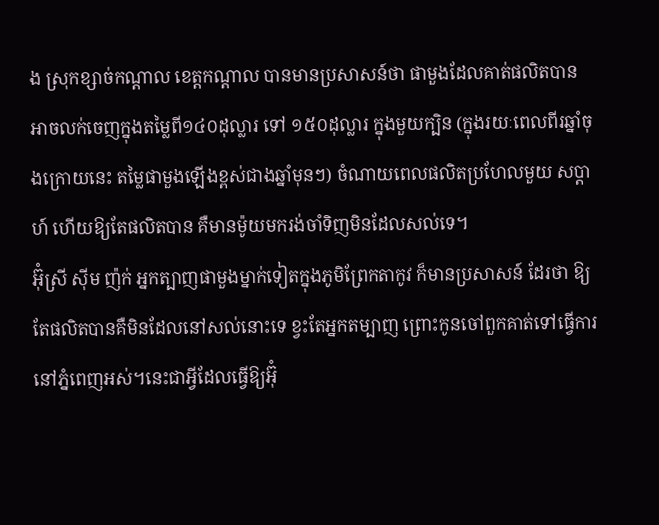ង ស្រុកខ្សាច់កណ្តាល ខេត្តកណ្តាល បានមានប្រសាសន៍ថា ផាមួងដែលគាត់ផលិតបាន អាចលក់ចេញក្នុងតម្លៃពី១៤០ដុល្លារ ទៅ ១៥០ដុល្លារ ក្នុងមួយក្បិន (ក្នុងរយៈពេលពីរឆ្នាំចុងក្រោយនេះ តម្លៃផាមួងឡើងខ្ពស់ជាងឆ្នាំមុនៗ) ចំណាយពេលផលិតប្រហែលមួយ សប្តាហ៍ ហើយឱ្យតែផលិតបាន គឺមានម៉ូយមករង់ចាំទិញមិនដែលសល់ទេ។
អ៊ុំស្រី ស៊ីម ញ៉ក់ អ្នកត្បាញផាមួងម្នាក់ទៀតក្នុងភូមិព្រែកតាកូវ ក៏មានប្រសាសន៍ ដែរថា ឱ្យតែផលិតបានគឺមិនដែលនៅសល់នោះទេ ខ្វះតែអ្នកតម្បាញ ព្រោះកូនចៅពួកគាត់ទៅធ្វើការនៅភ្នំពេញអស់។នេះជាអ្វីដែលធ្វើឱ្យអ៊ុំ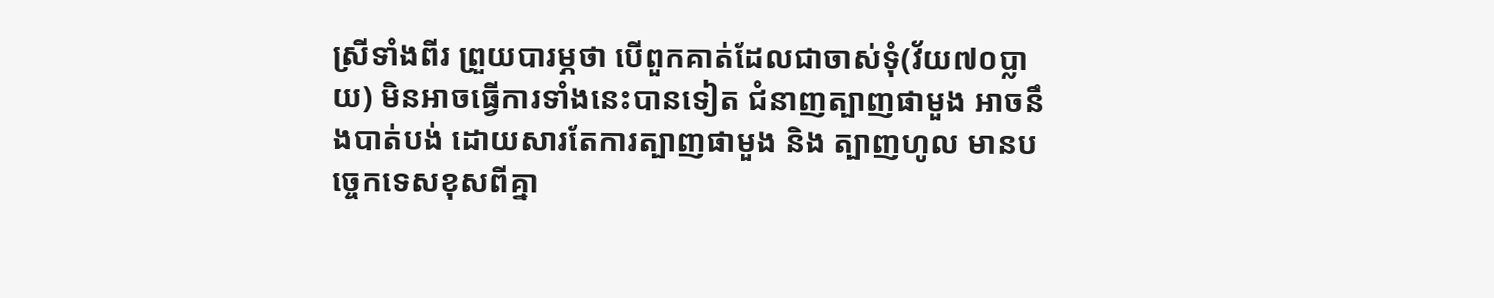ស្រីទាំងពីរ ព្រួយបារម្ភថា បើពួកគាត់ដែលជាចាស់ទុំ(វ័យ៧០ប្លាយ) មិនអាចធ្វើការទាំងនេះបានទៀត ជំនាញត្បាញផាមួង អាចនឹងបាត់បង់ ដោយសារតែការត្បាញផាមួង និង ត្បាញហូល មានបច្ចេកទេសខុសពីគ្នា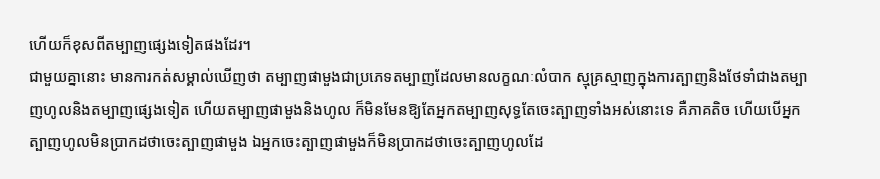ហើយក៏ខុសពីតម្បាញផ្សេងទៀតផងដែរ។
ជាមួយគ្នានោះ មានការកត់សម្គាល់ឃើញថា តម្បាញផាមួងជាប្រភេទតម្បាញដែលមានលក្ខណៈលំបាក ស្មុគ្រស្មាញក្នុងការត្បាញនិងថែទាំជាងតម្បាញហូលនិងតម្បាញផ្សេងទៀត ហើយតម្បាញផាមួងនិងហូល ក៏មិនមែនឱ្យតែអ្នកតម្បាញសុទ្ធតែចេះត្បាញទាំងអស់នោះទេ គឺភាគតិច ហើយបើអ្នកត្បាញហូលមិនប្រាកដថាចេះត្បាញផាមួង ឯអ្នកចេះត្បាញផាមួងក៏មិនប្រាកដថាចេះត្បាញហូលដែ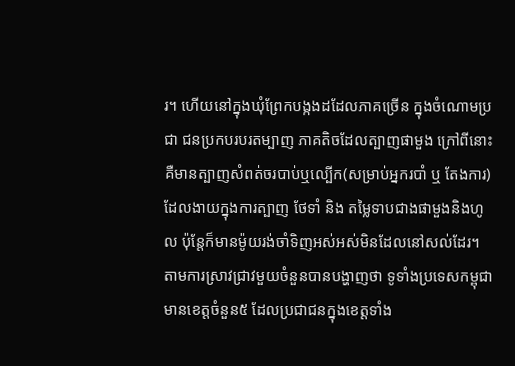រ។ ហើយនៅក្នុងឃុំព្រែកបង្កងដដែលភាគច្រើន ក្នុងចំណោមប្រជា ជនប្រកបរបរតម្បាញ ភាគតិចដែលត្បាញផាមួង ក្រៅពីនោះគឺមានត្បាញសំពត់ចរបាប់ឬល្បើក(សម្រាប់អ្នករបាំ ឬ តែងការ)ដែលងាយក្នុងការត្បាញ ថែទាំ និង តម្លៃទាបជាងផាមួងនិងហូល ប៉ុន្តែក៏មានម៉ូយរង់ចាំទិញអស់អស់មិនដែលនៅសល់ដែរ។
តាមការស្រាវជ្រាវមួយចំនួនបានបង្ហាញថា ទូទាំងប្រទេសកម្ពុជា មានខេត្តចំនួន៥ ដែលប្រជាជនក្នុងខេត្តទាំង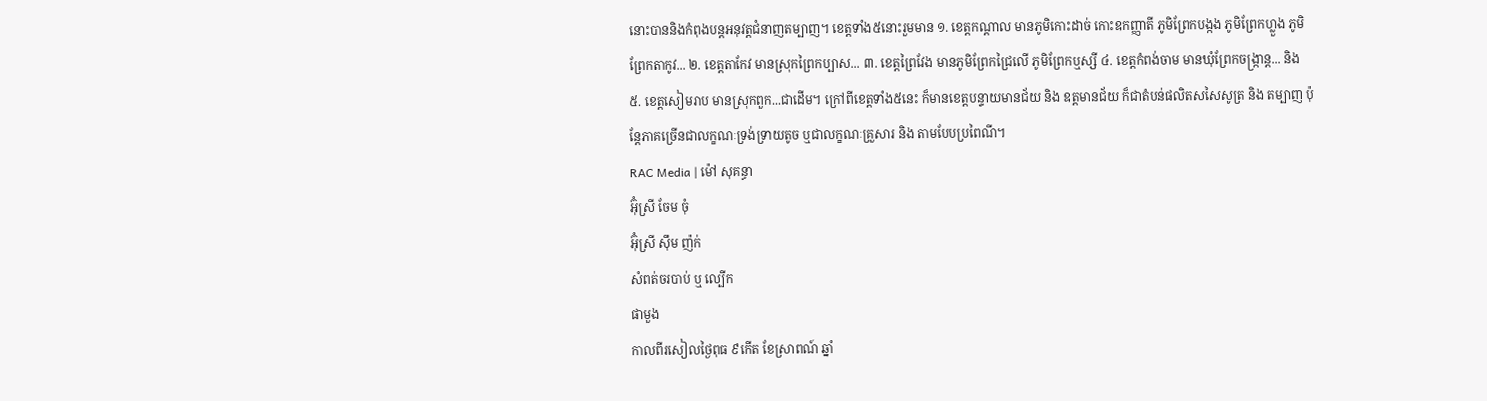នោះបាននិងកំពុងបន្តអនុវត្តជំនាញតម្បាញ។ ខេត្តទាំង៥នោះរួមមាន ១. ខេត្តកណ្តាល មានភូមិកោះដាច់ កោះឧកញ្ញាតី ភូមិព្រែកបង្កង ភូមិព្រែកហ្លួង ភូមិព្រែកតាកូវ... ២. ខេត្តតាកែវ មានស្រុកព្រៃកប្បាស... ៣. ខេត្តព្រៃវែង មានភូមិព្រែកជ្រៃលើ ភូមិព្រែកឬស្សី ៤. ខេត្តកំពង់ចាម មានឃុំព្រែកចង្ក្រាន្ត... និង ៥. ខេត្តសៀមរាប មានស្រុកពួក...ជាដើម។ ក្រៅពីខេត្តទាំង៥នេះ ក៏មានខេត្តបន្ទាយមានជ័យ និង ឧត្តមានជ័យ ក៏ជាតំបន់ផលិតសសៃសូត្រ និង តម្បាញ ប៉ុន្តែភាគច្រើនជាលក្ខណៈទ្រង់ទ្រាយតូច ឬជាលក្ខណៈគ្រួសារ និង តាមបែបប្រពៃណី។
RAC Media | ម៉ៅ សុគន្ធា
អ៊ុំស្រី ចែម ចុំ
អ៊ុំស្រី ស៊ឹម ញ៉ក់
សំពត់ចរបាប់ ឬ ល្បើក
ផាមួង
កាលពីរសៀលថ្ងៃពុធ ៩កើត ខែស្រាពណ៍ ឆ្នាំ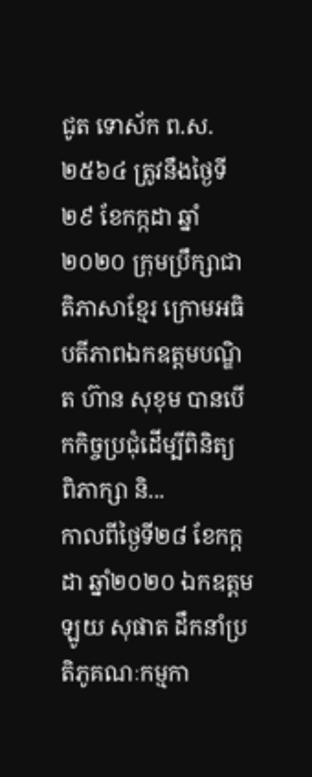ជូត ទោស័ក ព.ស.២៥៦៤ ត្រូវនឹងថ្ងៃទី២៩ ខែកក្កដា ឆ្នាំ២០២០ ក្រុមប្រឹក្សាជាតិភាសាខ្មែរ ក្រោមអធិបតីភាពឯកឧត្តមបណ្ឌិត ហ៊ាន សុខុម បានបើកកិច្ចប្រជុំដើម្បីពិនិត្យ ពិភាក្សា និ...
កាលពីថ្ងៃទី២៨ ខែកក្តដា ឆ្នាំ២០២០ ឯកឧត្តម ឡូយ សុផាត ដឹកនាំប្រតិភូគណៈកម្មកា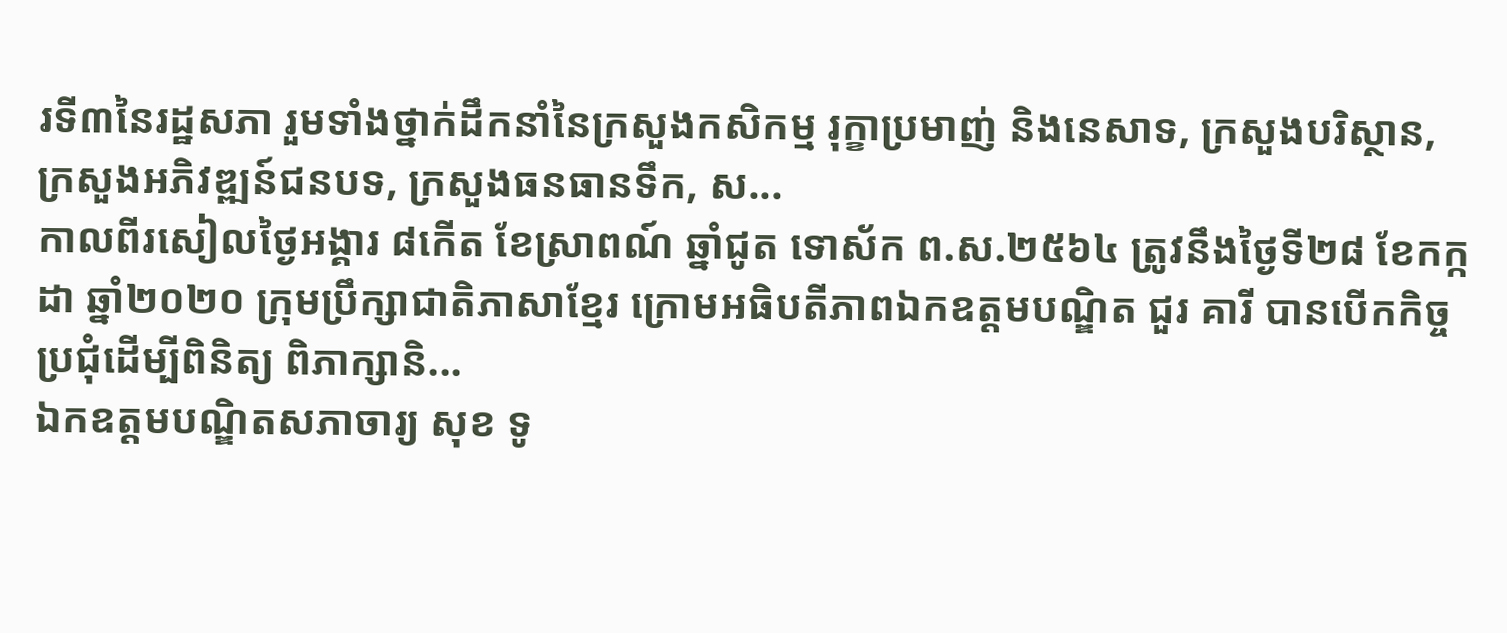រទី៣នៃរដ្ឋសភា រួមទាំងថ្នាក់ដឹកនាំនៃក្រសួងកសិកម្ម រុក្ខាប្រមាញ់ និងនេសាទ, ក្រសួងបរិស្ថាន, ក្រសួងអភិវឌ្ឍន៍ជនបទ, ក្រសួងធនធានទឹក, ស...
កាលពីរសៀលថ្ងៃអង្គារ ៨កើត ខែស្រាពណ៍ ឆ្នាំជូត ទោស័ក ព.ស.២៥៦៤ ត្រូវនឹងថ្ងៃទី២៨ ខែកក្កដា ឆ្នាំ២០២០ ក្រុមប្រឹក្សាជាតិភាសាខ្មែរ ក្រោមអធិបតីភាពឯកឧត្តមបណ្ឌិត ជួរ គារី បានបើកកិច្ចប្រជុំដើម្បីពិនិត្យ ពិភាក្សានិ...
ឯកឧត្តមបណ្ឌិតសភាចារ្យ សុខ ទូ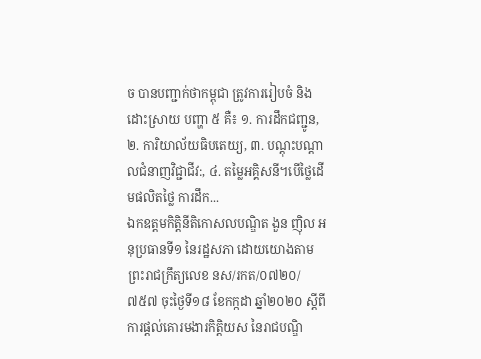ច បានបញ្ជាក់ថាកម្ពុជា ត្រូវការរៀបចំ និងដោះស្រាយ បញ្ហា ៥ គឺ៖ ១. ការដឹកជញ្ជូន, ២. ការិយាល័យធិបតេយ្យ, ៣. បណ្ដុះបណ្ដាលជំនាញវិជ្ជាជីវ:, ៤. តម្លៃអគ្គិសនី។បើថ្លៃដើមផលិតថ្លៃ ការដឹក...
ឯកឧត្ដមកិត្តិនីតិកោសលបណ្ឌិត ងួន ញ៉ិល អនុប្រធានទី១ នៃរដ្ឋសភា ដោយយោងតាមព្រះរាជក្រឹត្យលេខ នស/រកត/០៧២០/៧៥៧ ចុះថ្ងៃទី១៨ ខែកក្កដា ឆ្នាំ២០២០ ស្ដីពីការផ្ដល់គោរមងារកិត្តិយស នៃរាជបណ្ឌិ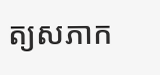ត្យសភាក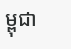ម្ពុជា